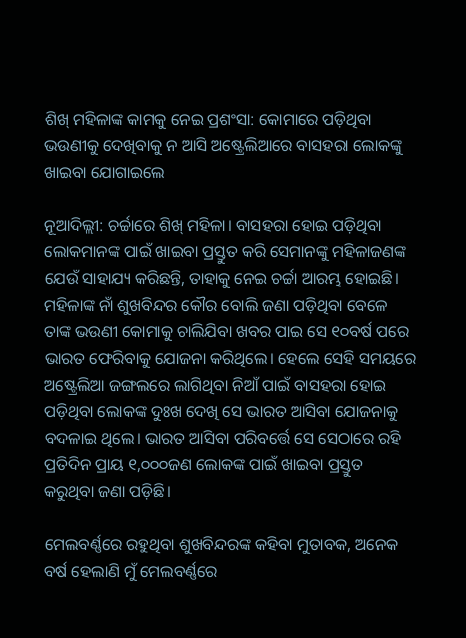ଶିଖ୍ ମହିଳାଙ୍କ କାମକୁ ନେଇ ପ୍ରଶଂସା: କୋମାରେ ପଡ଼ିଥିବା ଭଉଣୀକୁ ଦେଖିବାକୁ ନ ଆସି ଅଷ୍ଟ୍ରେଲିଆରେ ବାସହରା ଲୋକଙ୍କୁ ଖାଇବା ଯୋଗାଇଲେ

ନୂଆଦିଲ୍ଲୀ: ଚର୍ଚ୍ଚାରେ ଶିଖ୍ ମହିଳା। ବାସହରା ହୋଇ ପଡ଼ିଥିବା ଲୋକମାନଙ୍କ ପାଇଁ ଖାଇବା ପ୍ରସ୍ତୁତ କରି ସେମାନଙ୍କୁ ମହିଳାଜଣଙ୍କ ଯେଉଁ ସାହାଯ୍ୟ କରିଛନ୍ତି, ତାହାକୁ ନେଇ ଚର୍ଚ୍ଚା ଆରମ୍ଭ ହୋଇଛି। ମହିଳାଙ୍କ ନାଁ ଶୁଖବିନ୍ଦର କୌର ବୋଲି ଜଣା ପଡ଼ିଥିବା ବେଳେ ତାଙ୍କ ଭଉଣୀ କୋମାକୁ ଚାଲିଯିବା ଖବର ପାଇ ସେ ୧୦ବର୍ଷ ପରେ ଭାରତ ଫେରିବାକୁ ଯୋଜନା କରିଥିଲେ। ହେଲେ ସେହି ସମୟରେ ଅଷ୍ଟ୍ରେଲିଆ ଜଙ୍ଗଲରେ ଲାଗିଥିବା ନିଆଁ ପାଇଁ ବାସହରା ହୋଇ ପଡ଼ିଥିବା ଲୋକଙ୍କ ଦୁଃଖ ଦେଖି ସେ ଭାରତ ଆସିବା ଯୋଜନାକୁ ବଦଳାଇ ଥିଲେ। ଭାରତ ଆସିବା ପରିବର୍ତ୍ତେ ସେ ସେଠାରେ ରହି ପ୍ରତିଦିନ ପ୍ରାୟ ୧,୦୦୦ଜଣ ଲୋକଙ୍କ ପାଇଁ ଖାଇବା ପ୍ରସ୍ତୁତ କରୁଥିବା ଜଣା ପଡ଼ିଛି।

ମେଲବର୍ଣ୍ଣରେ ରହୁଥିବା ଶୁଖବିନ୍ଦରଙ୍କ କହିବା ମୁତାବକ, ଅନେକ ବର୍ଷ ହେଲାଣି ମୁଁ ମେଲବର୍ଣ୍ଣରେ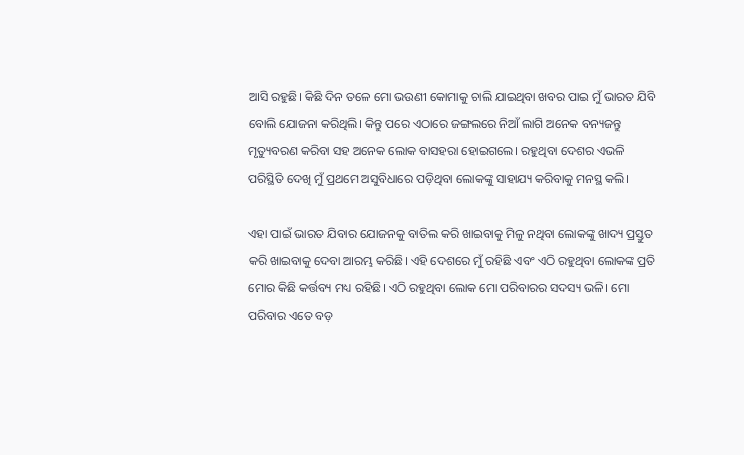ଆସି ରହୁଛି। କିଛି ଦିନ ତଳେ ମୋ ଭଉଣୀ କୋମାକୁ ଚାଲି ଯାଇଥିବା ଖବର ପାଇ ମୁଁ ଭାରତ ଯିବି ବୋଲି ଯୋଜନା କରିଥିଲି। କିନ୍ତୁ ପରେ ଏଠାରେ ଜଙ୍ଗଲରେ ନିଆଁ ଲାଗି ଅନେକ ବନ୍ୟଜନ୍ତୁ ମୃତ୍ୟୁବରଣ କରିବା ସହ ଅନେକ ଲୋକ ବାସହରା ହୋଇଗଲେ। ରହୁଥିବା ଦେଶର ଏଭଳି ପରିସ୍ଥିତି ଦେଖି ମୁଁ ପ୍ରଥମେ ଅସୁବିଧାରେ ପଡ଼ିଥିବା ଲୋକଙ୍କୁ ସାହାଯ୍ୟ କରିବାକୁ ମନସ୍ଥ କଲି।

ଏହା ପାଇଁ ଭାରତ ଯିବାର ଯୋଜନକୁ ବାତିଲ କରି ଖାଇବାକୁ ମିଳୁ ନଥିବା ଲୋକଙ୍କୁ ଖାଦ୍ୟ ପ୍ରସ୍ତୁତ କରି ଖାଇବାକୁ ଦେବା ଆରମ୍ଭ କରିଛି। ଏହି ଦେଶରେ ମୁଁ ରହିଛି ଏବଂ ଏଠି ରହୁଥିବା ଲୋକଙ୍କ ପ୍ରତି ମୋର କିଛି କର୍ତ୍ତବ୍ୟ ମଧ୍ୟ ରହିଛି। ଏଠି ରହୁଥିବା ଲୋକ ମୋ ପରିବାରର ସଦସ୍ୟ ଭଳି। ମୋ ପରିବାର ଏତେ ବଡ଼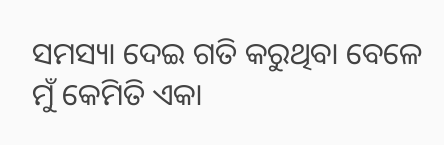ସମସ୍ୟା ଦେଇ ଗତି କରୁଥିବା ବେଳେ ମୁଁ କେମିତି ଏକା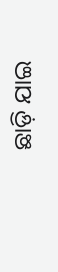ଛାଡ଼ି ଯାଇ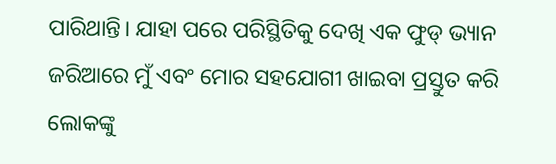ପାରିଥାନ୍ତି। ଯାହା ପରେ ପରିସ୍ଥିତିକୁ ଦେଖି ଏକ ଫୁଡ୍ ଭ୍ୟାନ ଜରିଆରେ ମୁଁ ଏବଂ ମୋର ସହଯୋଗୀ ଖାଇବା ପ୍ରସ୍ତୁତ କରି ଲୋକଙ୍କୁ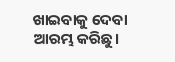ଖାଇବାକୁ ଦେବା ଆରମ୍ଭ କରିଛୁ।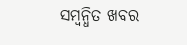ସମ୍ବନ୍ଧିତ ଖବର